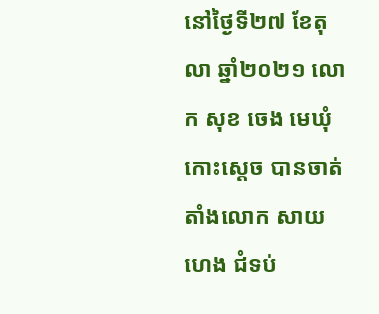នៅថ្ងៃទី២៧ ខែតុលា ឆ្នាំ២០២១ លោក សុខ ចេង មេឃុំកោះស្ដេច បានចាត់តាំងលោក សាយ ហេង ជំទប់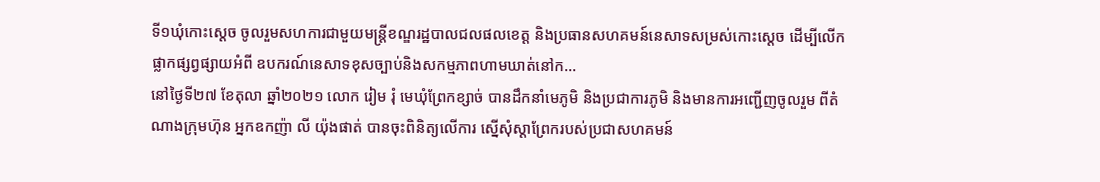ទី១ឃុំកោះស្ដេច ចូលរួមសហការជាមួយមន្ត្រីខណ្ឌរដ្ឋបាលជលផលខេត្ត និងប្រធានសហគមន៍នេសាទសម្រស់កោះស្ដេច ដើម្បីលើកផ្លាកផ្សព្វផ្សាយអំពី ឧបករណ៍នេសាទខុសច្បាប់និងសកម្មភាពហាមឃាត់នៅក...
នៅថ្ងៃទី២៧ ខែតុលា ឆ្នាំ២០២១ លោក រៀម រុំ មេឃុំព្រែកខ្សាច់ បានដឹកនាំមេភូមិ និងប្រជាការភូមិ និងមានការអញ្ជើញចូលរួម ពីតំណាងក្រុមហ៊ុន អ្នកឧកញ៉ា លី យ៉ុងផាត់ បានចុះពិនិត្យលើការ ស្នើសុំស្ដាព្រែករបស់ប្រជាសហគមន៍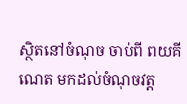ស្ថិតនៅចំណុច ចាប់ពី ពយគីណេត មកដល់ចំណុចវត្ត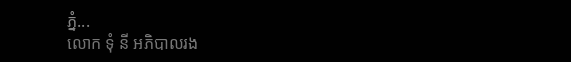ភ្នំ...
លោក ទុំ នី អភិបាលរង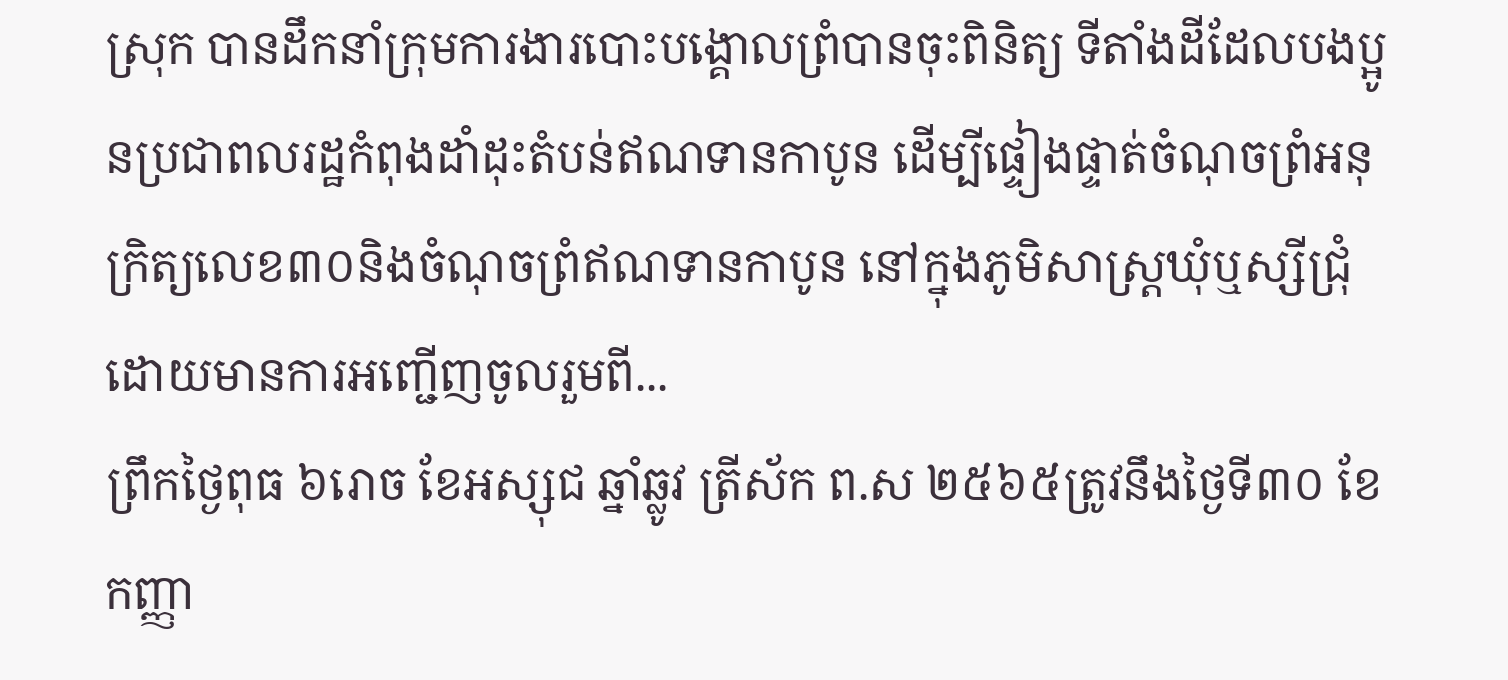ស្រុក បានដឹកនាំក្រុមការងារបោះបង្គោលព្រំបានចុះពិនិត្យ ទីតាំងដីដែលបងប្អូនប្រជាពលរដ្ឋកំពុងដាំដុះតំបន់ឥណទានកាបូន ដើម្បីផ្ទៀងផ្ទាត់ចំណុចព្រំអនុក្រិត្យលេខ៣០និងចំណុចព្រំឥណទានកាបូន នៅក្នុងភូមិសាស្រ្ដឃុំឬស្សីជ្រុំ ដោយមានការអញ្ជើញចូលរួមពី...
ព្រឹកថ្ងៃពុធ ៦រោច ខែអស្សុជ ឆ្នាំឆ្លូវ ត្រីស័ក ព.ស ២៥៦៥ត្រូវនឹងថ្ងៃទី៣០ ខែកញ្ញា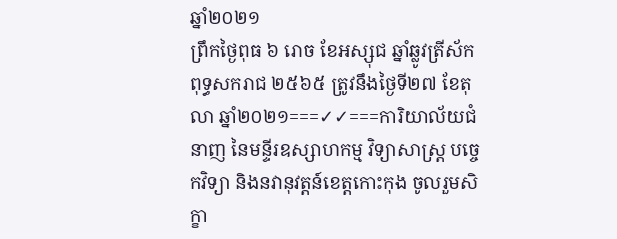ឆ្នាំ២០២១
ព្រឹកថ្ងៃពុធ ៦ រោច ខែអស្សុជ ឆ្នាំឆ្លូវត្រីស័ក ពុទ្ធសករាជ ២៥៦៥ ត្រូវនឹងថ្ងៃទី២៧ ខែតុលា ឆ្នាំ២០២១===✓✓===ការិយាល័យជំនាញ នៃមន្ទីរឧស្សាហកម្ម វិទ្យាសាស្រ្ត បច្ចេកវិទ្យា និងនវានុវត្តន៍ខេត្តកោះកុង ចូលរួមសិក្ខា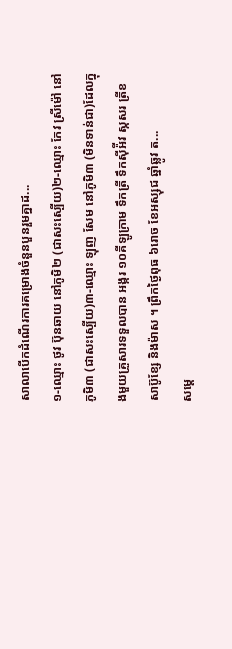សាលាបើកដំណើរការគម្រោងចំនួនបួនរួមគ្នាដ...
១-ឈ្មោះ ថូវ ប៊ុនឆាយ នៅភូមិ២ (ជាសះស្បើយ)២-ឈ្មោះ កែវ ស្រីម៉ៅ នៅភូមិ៣ (ជាសះស្បើយ)៣-ឈ្មោះ ឡុញ សែម នៅភូមិ៣ (មិនទាន់ជា)ដែលក្នុងមួយគ្រួសារទទួលបាន អង្ករ ១០គីឡូក្រាម ទឹកត្រី ទឹកស៊ីអ៉ីវ ស្កសរ ត្រីខ សាប៊ូខ្សែ និងម៉ាស ។ ព្រឹកថ្ងៃពុធ ៦រោច ខែអស្សុជ ឆ្នាំឆ្លូវ ត...
សម្តេ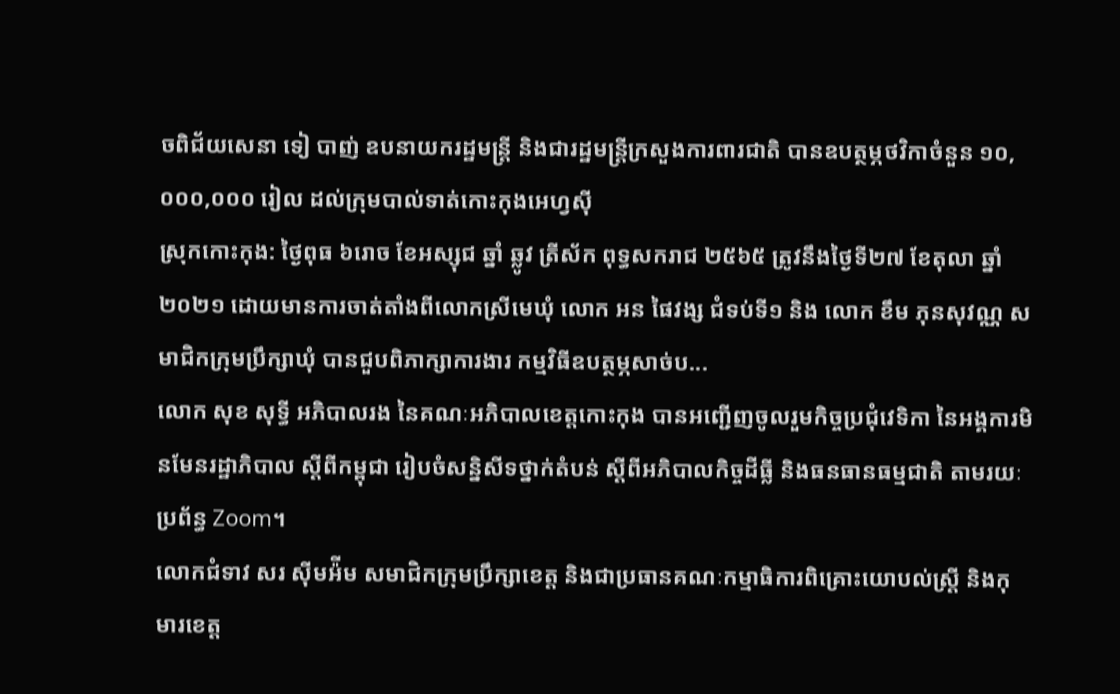ចពិជ័យសេនា ទៀ បាញ់ ឧបនាយករដ្ឋមន្ត្រី និងជារដ្ឋមន្រ្តីក្រសួងការពារជាតិ បានឧបត្ថម្ភថវិកាចំនួន ១០,០០០,០០០ រៀល ដល់ក្រុមបាល់ទាត់កោះកុងអេហ្វស៊ី
ស្រុកកោះកុង: ថ្ងៃពុធ ៦រោច ខែអស្សុជ ឆ្នាំ ឆ្លូវ ត្រីស័ក ពុទ្ធសករាជ ២៥៦៥ ត្រូវនឹងថ្ងៃទី២៧ ខែតុលា ឆ្នាំ២០២១ ដោយមានការចាត់តាំងពីលោកស្រីមេឃុំ លោក អន ផៃវង្ស ជំទប់ទី១ និង លោក ខឹម ភុនសុវណ្ណ សមាជិកក្រុមប្រឹក្សាឃុំ បានជួបពិភាក្សាការងារ កម្មវិធីឧបត្ថម្ភសាច់ប...
លោក សុខ សុទ្ធី អភិបាលរង នៃគណៈអភិបាលខេត្តកោះកុង បានអញ្ជើញចូលរួមកិច្ចប្រជុំវេទិកា នៃអង្គការមិនមែនរដ្ឋាភិបាល ស្ដីពីកម្ពុជា រៀបចំសន្និសីទថ្នាក់តំបន់ ស្ដីពីអភិបាលកិច្ចដីធ្លី និងធនធានធម្មជាតិ តាមរយៈប្រព័ន្ធ Zoom។
លោកជំទាវ សរ ស៊ីមអ៉ីម សមាជិកក្រុមប្រឹក្សាខេត្ត និងជាប្រធានគណៈកម្មាធិការពិគ្រោះយោបល់ស្ត្រី និងកុមារខេត្ត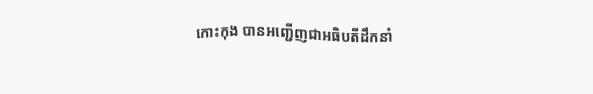កោះកុង បានអញ្ជើញជាអធិបតីដឹកនាំ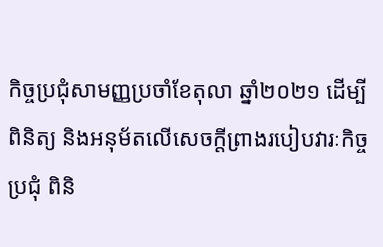កិច្ចប្រជុំសាមញ្ញប្រចាំខែតុលា ឆ្នាំ២០២១ ដើម្បីពិនិត្យ និងអនុម័តលើសេចក្តីព្រាងរបៀបវារៈកិច្ចប្រជុំ ពិនិ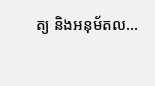ត្យ និងអនុម័តល...